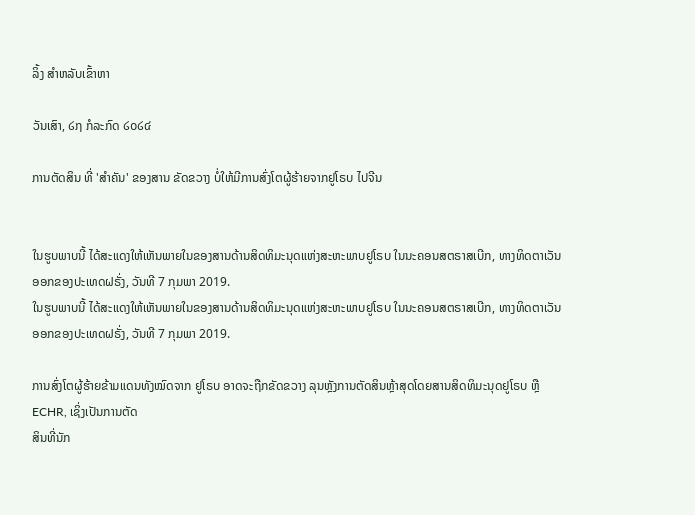ລິ້ງ ສຳຫລັບເຂົ້າຫາ

ວັນເສົາ, ໒໗ ກໍລະກົດ ໒໐໒໔

ການຕັດສິນ ທີ່ 'ສໍາຄັນ' ຂອງສານ ຂັດຂວາງ ບໍ່ໃຫ້ມີການສົ່ງໂຕຜູ້ຮ້າຍຈາກຢູໂຣບ ໄປຈີນ


ໃນຮູບພາບນີ້ ໄດ້ສະແດງໃຫ້ເຫັນພາຍໃນຂອງສານດ້ານສິດທິມະນຸດແຫ່ງສະຫະພາບຢູໂຣບ ໃນນະຄອນສຕຣາສເບີກ, ທາງທິດຕາເວັນອອກຂອງປະເທດຝຣັ່ງ, ວັນທີ 7 ກຸມພາ 2019.
ໃນຮູບພາບນີ້ ໄດ້ສະແດງໃຫ້ເຫັນພາຍໃນຂອງສານດ້ານສິດທິມະນຸດແຫ່ງສະຫະພາບຢູໂຣບ ໃນນະຄອນສຕຣາສເບີກ, ທາງທິດຕາເວັນອອກຂອງປະເທດຝຣັ່ງ, ວັນທີ 7 ກຸມພາ 2019.

ການສົ່ງໂຕຜູ້ຮ້າຍຂ້າມແດນທັງໝົດຈາກ ຢູໂຣບ ອາດຈະຖືກຂັດຂວາງ ລຸນຫຼັງການຕັດສິນຫຼ້າສຸດໂດຍສານສິດທິມະນຸດຢູໂຣບ ຫຼື ECHR, ເຊິ່ງເປັນການຕັດ
ສິນທີ່ນັກ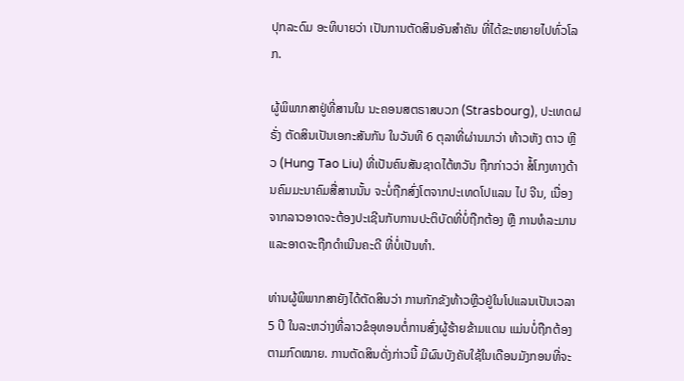ປຸກລະດົມ ອະທິບາຍວ່າ ເປັນການຕັດສິນອັນສໍາຄັນ ທີ່ໄດ້ຂະຫຍາຍໄປທົ່ວໂລກ.

ຜູ້ພິພາກສາຢູ່ທີ່ສານໃນ ນະຄອນສຕຣາສບວກ (Strasbourg), ປະເທດຝຣັ່ງ ຕັດສິນເປັນເອກະສັນກັນ ໃນວັນທີ 6 ຕຸລາທີ່ຜ່ານມາວ່າ ທ້າວຫັງ ຕາວ ຫຼີວ (Hung Tao Liu) ທີ່ເປັນຄົນສັນຊາດໄຕ້ຫວັນ ຖືກກ່າວວ່າ ສໍ້ໂກງທາງດ້ານຄົມມະນາຄົມສື່ສານນັ້ນ ຈະບໍ່ຖືກສົ່ງໂຕຈາກປະເທດໂປແລນ ໄປ ຈີນ, ເນື່ອງຈາກລາວອາດຈະຕ້ອງປະເຊີນກັບການປະຕິບັດທີ່ບໍ່ຖືກຕ້ອງ ຫຼື ການທໍລະມານ ແລະອາດຈະຖືກດໍາເນີນຄະດີ ທີ່ບໍ່ເປັນທໍາ.

ທ່ານຜູ້ພິພາກສາຍັງໄດ້ຕັດສິນວ່າ ການກັກຂັງທ້າວຫຼີວຢູ່ໃນໂປແລນເປັນເວລາ 5 ປີ ໃນລະຫວ່າງທີ່ລາວຂໍອຸທອນຕໍ່ການສົ່ງຜູ້ຮ້າຍຂ້າມແດນ ແມ່ນບໍ່ຖືກຕ້ອງ
ຕາມກົດໝາຍ. ການຕັດສິນດັ່ງກ່າວນີ້ ມີຜົນບັງຄັບໃຊ້ໃນເດືອນມັງກອນທີ່ຈະ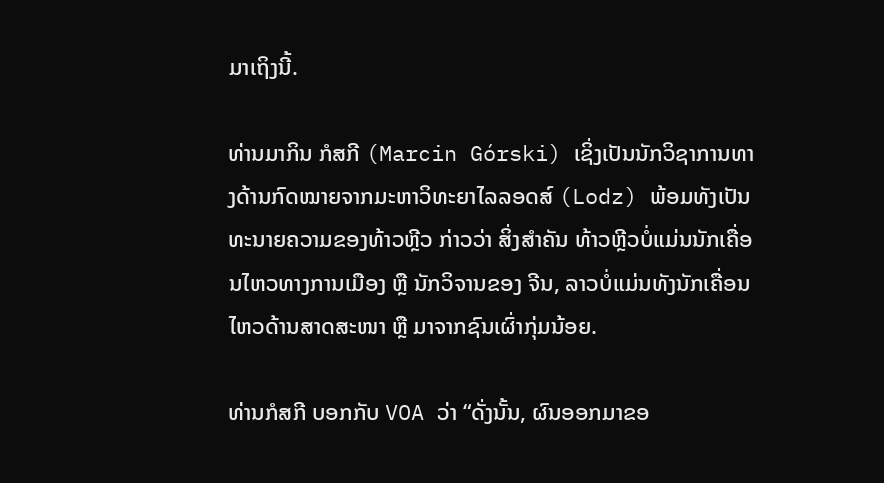ມາເຖິງນີ້.

ທ່ານມາກິນ ກໍສກີ (Marcin Górski) ເຊິ່ງເປັນນັກວິຊາການທາງດ້ານກົດໝາຍຈາກມະຫາວິທະຍາໄລລອດສ໌ (Lodz) ພ້ອມທັງເປັນທະນາຍຄວາມຂອງທ້າວຫຼີວ ກ່າວວ່າ ສິ່ງສໍາຄັນ ທ້າວຫຼີວບໍ່ແມ່ນນັກເຄື່ອນໄຫວທາງການເມືອງ ຫຼື ນັກວິຈານຂອງ ຈີນ, ລາວບໍ່ແມ່ນທັງນັກເຄື່ອນໄຫວດ້ານສາດສະໜາ ຫຼື ມາຈາກຊົນເຜົ່າກຸ່ມນ້ອຍ.

ທ່ານກໍສກີ ບອກກັບ VOA ວ່າ “ດັ່ງນັ້ນ, ຜົນອອກມາຂອ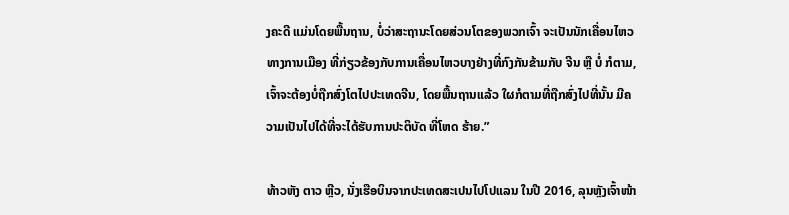ງຄະດີ ແມ່ນໂດຍພື້ນຖານ, ບໍ່ວ່າສະຖານະໂດຍສ່ວນໂຕຂອງພວກເຈົ້າ ຈະເປັນນັກເຄື່ອນໄຫວທາງການເມືອງ ທີ່ກ່ຽວຂ້ອງກັບການເຄື່ອນໄຫວບາງຢ່າງທີ່ກົງກັນຂ້າມກັບ ຈີນ ຫຼື ບໍ່ ກໍຕາມ, ເຈົ້າຈະຕ້ອງບໍ່ຖືກສົ່ງໂຕໄປປະເທດຈີນ, ໂດຍພື້ນຖານແລ້ວ ໃຜກໍຕາມທີ່ຖືກສົ່ງໄປທີ່ນັ້ນ ມີຄວາມເປັນໄປໄດ້ທີ່ຈະໄດ້ຮັບການປະຕິບັດ ທີ່ໂຫດ ຮ້າຍ.”

ທ້າວຫັງ ຕາວ ຫຼີວ, ນັ່ງເຮືອບິນຈາກປະເທດສະເປນໄປໂປແລນ ໃນປີ 2016, ລຸນຫຼັງເຈົ້າໜ້າ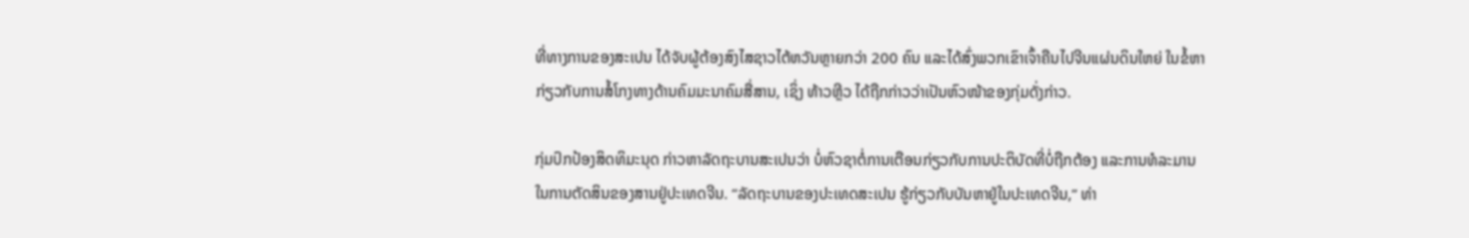ທີ່ທາງການຂອງສະເປນ ໄດ້ຈັບຜູ້ຕ້ອງສົງໄສຊາວໄຕ້ຫວັນຫຼາຍກວ່າ 200 ຄົນ ແລະໄດ້ສົ່ງພວກເຂົາເຈົ້າຄືນໄປຈີນແຜ່ນດິນໃຫຍ່ ໃນຂໍ້ຫາກ່ຽວກັບການສໍ້ໂກງທາງດ້ານຄົມມະນາຄົມສື່ສານ, ເຊິ່ງ ທ້າວຫຼີວ ໄດ້ຖືກກ່າວວ່າເປັນຫົວໜ້າຂອງກຸ່ມດັ່ງກ່າວ.

ກຸ່ມປົກປ້ອງສິດທິມະນຸດ ກ່າວຫາລັດຖະບານສະເປນວ່າ ບໍ່ຫົວຊາຕໍ່ການເຕືອນກ່ຽວກັບການປະຕິບັດທີ່ບໍ່ຖືກຕ້ອງ ແລະການທໍລະມານໃນການຕັດສິນຂອງສານຢູ່ປະເທດຈີນ. “ລັດຖະບານຂອງປະເທດສະເປນ ຮູ້ກ່ຽວກັບບັນຫາຢູ່ໃນປະເທດຈີນ,” ທ່າ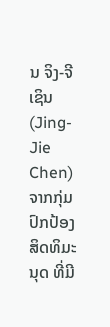ນ ຈິງ-ຈີ ເຊິນ (Jing-Jie Chen) ຈາກກຸ່ມປົກປ້ອງສິດທິມະນຸດ ທີ່ມີ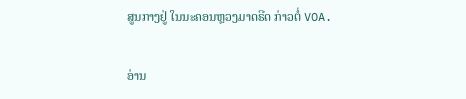ສູນກາງຢູ່ ໃນນະຄອນຫຼວງມາດຣີດ ກ່າວຕໍ່ VOA.

ອ່ານ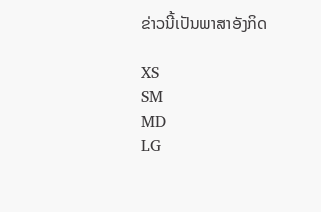ຂ່າວນີ້ເປັນພາສາອັງກິດ

XS
SM
MD
LG